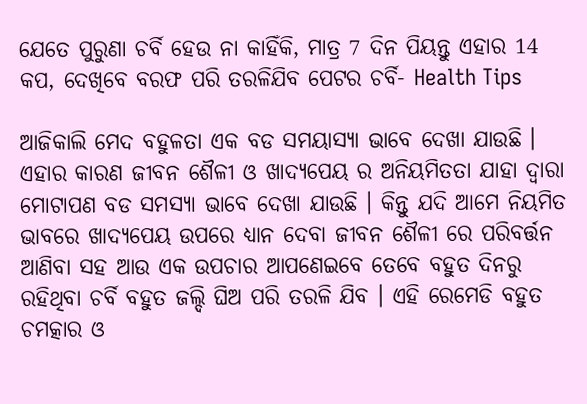ଯେତେ ପୁରୁଣା ଚର୍ବି ହେଉ ନା କାହିଁକି, ମାତ୍ର 7 ଦିନ ପିୟନ୍ତୁ ଏହାର 14 କପ, ଦେଖିବେ ବରଫ ପରି ତରଳିଯିବ ପେଟର ଚର୍ବି- Health Tips

ଆଜିକାଲି ମେଦ ବହୁଳତା ଏକ ବଡ ସମୟାସ୍ୟା ଭାବେ ଦେଖା ଯାଉଛି । ଏହାର କାରଣ ଜୀବନ ଶୈଳୀ ଓ ଖାଦ୍ୟପେୟ ର ଅନିୟମିତତା ଯାହା ଦ୍ଵାରା ମୋଟାପଣ ବଡ ସମସ୍ୟା ଭାବେ ଦେଖା ଯାଉଛି । କିନ୍ତୁ ଯଦି ଆମେ ନିୟମିତ ଭାବରେ ଖାଦ୍ୟପେୟ ଉପରେ ଧ୍ୟାନ ଦେବା ଜୀବନ ଶୈଳୀ ରେ ପରିବର୍ତ୍ତନ ଆଣିବା ସହ ଆଉ ଏକ ଉପଚାର ଆପଣେଇବେ ତେବେ ବହୁତ ଦିନରୁ ରହିଥିବା ଚର୍ବି ବହୁତ ଜଲ୍ଦି ଘିଅ ପରି ତରଳି ଯିବ । ଏହି ରେମେଡି ବହୁତ ଚମତ୍କାର ଓ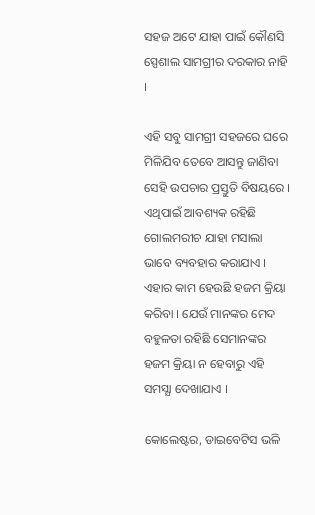ସହଜ ଅଟେ ଯାହା ପାଇଁ କୌଣସି ସ୍ପେଶାଲ ସାମଗ୍ରୀର ଦରକାର ନାହି ।

ଏହି ସବୁ ସାମଗ୍ରୀ ସହଜରେ ଘରେ ମିଳିଯିବ ତେବେ ଆସନ୍ତୁ ଜାଣିବା ସେହି ଉପଚାର ପ୍ରସ୍ତୁତି ବିଷୟରେ । ଏଥିପାଇଁ ଆବଶ୍ୟକ ରହିଛି ଗୋଲମରୀଚ ଯାହା ମସାଲା ଭାବେ ବ୍ୟବହାର କରାଯାଏ । ଏହାର କାମ ହେଉଛି ହଜମ କ୍ରିୟା କରିବା । ଯେଉଁ ମାନଙ୍କର ମେଦ ବହୁଳତା ରହିଛି ସେମାନଙ୍କର ହଜମ କ୍ରିୟା ନ ହେବାରୁ ଏହି ସମସ୍ଯା ଦେଖାଯାଏ ।

କୋଲେଷ୍ଟର, ଡାଇବେଟିସ ଭଳି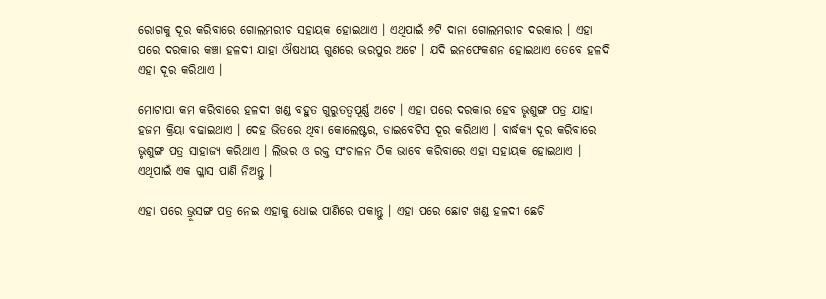ରୋଗକୁ ଦୂର କରିବାରେ ଗୋଲମରୀଚ ସହାୟକ ହୋଇଥାଏ । ଏଥିପାଇଁ ୬ଟି ଦାନା ଗୋଲମରୀଚ ଦରକାର । ଏହା ପରେ ଦରକାର କଞ୍ଚା ହଳଦୀ ଯାହା ଔଷଧୀୟ ଗୁଣରେ ଭରପୁର ଅଟେ । ଯଦି ଇନଫେକଶନ ହୋଇଥାଏ ତେବେ ହଳଦି ଏହା ଦୂର କରିଥାଏ ।

ମୋଟାପା କମ କରିବାରେ ହଳଦୀ ଖଣ୍ଡ ବହୁତ ଗୁରୁତତ୍ଵପୂର୍ଣ୍ଣ ଅଟେ । ଏହା ପରେ ଦରକାର ହେବ ଭୃଶୁଙ୍ଗ ପତ୍ର ଯାହା ହଜମ କ୍ରିୟା ବଢାଇଥାଏ । ଦେହ ଭିତରେ ଥିବା କୋଲେଷ୍ଟର, ଡାଇବେଟିସ ଦୂର କରିଥାଏ । ବାର୍ଦ୍ଧକ୍ୟ ଦୂର କରିବାରେ ଭୃଶୁଙ୍ଗ ପତ୍ର ସାହାଜ୍ଯ କରିଥାଏ । ଲିଭର ଓ ରକ୍ତ ସଂଚାଳନ ଠିକ ଭାବେ କରିବାରେ ଏହା ସହାୟକ ହୋଇଥାଏ । ଏଥିପାଇଁ ଏକ ଗ୍ଳାସ ପାଣି ନିଅନ୍ତୁ ।

ଏହା ପରେ ଭ୍ରୂସଙ୍ଗ ପତ୍ର ନେଇ ଏହାକୁ ଧୋଇ ପାଣିରେ ପକାନ୍ତୁ । ଏହା ପରେ ଛୋଟ ଖଣ୍ଡ ହଳଦୀ ଛେଚି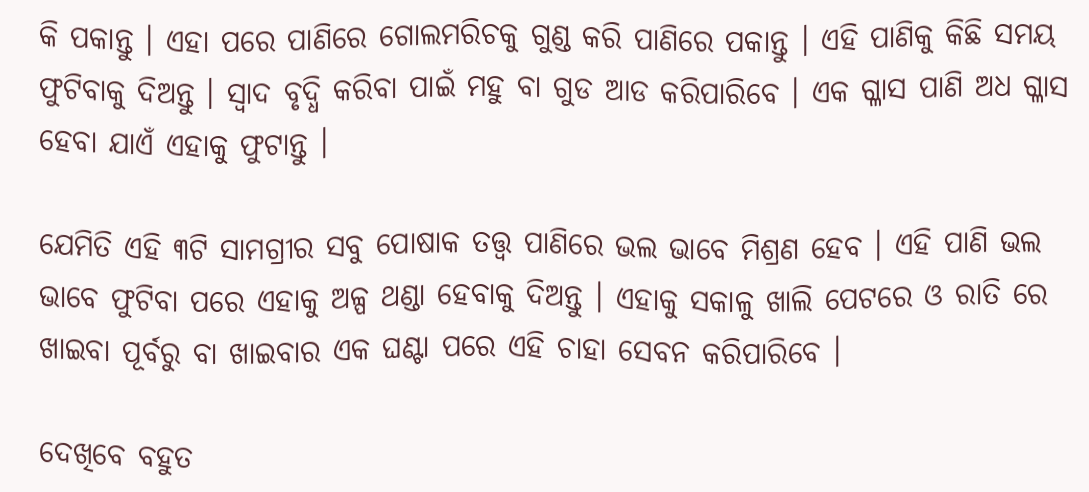କି ପକାନ୍ତୁ । ଏହା ପରେ ପାଣିରେ ଗୋଲମରିଚକୁ ଗୁଣ୍ଡ କରି ପାଣିରେ ପକାନ୍ତୁ । ଏହି ପାଣିକୁ କିଛି ସମୟ ଫୁଟିବାକୁ ଦିଅନ୍ତୁ । ସ୍ଵାଦ ବୃଦ୍ଧି କରିବା ପାଇଁ ମହୁ ବା ଗୁଡ ଆଡ କରିପାରିବେ । ଏକ ଗ୍ଳାସ ପାଣି ଅଧ ଗ୍ଳାସ ହେବା ଯାଏଁ ଏହାକୁ ଫୁଟାନ୍ତୁ ।

ଯେମିତି ଏହି ୩ଟି ସାମଗ୍ରୀର ସବୁ ପୋଷାକ ତତ୍ତ୍ଵ ପାଣିରେ ଭଲ ଭାବେ ମିଶ୍ରଣ ହେବ । ଏହି ପାଣି ଭଲ ଭାବେ ଫୁଟିବା ପରେ ଏହାକୁ ଅଳ୍ପ ଥଣ୍ଡା ହେବାକୁ ଦିଅନ୍ତୁ । ଏହାକୁ ସକାଳୁ ଖାଲି ପେଟରେ ଓ ରାତି ରେ ଖାଇବା ପୂର୍ବରୁ ବା ଖାଇବାର ଏକ ଘଣ୍ଟା ପରେ ଏହି ଚାହା ସେବନ କରିପାରିବେ ।

ଦେଖିବେ ବହୁତ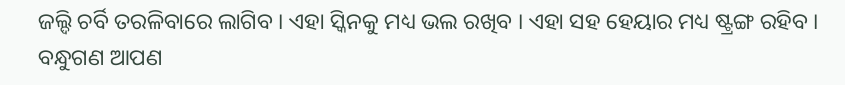ଜଲ୍ଦି ଚର୍ବି ତରଳିବାରେ ଲାଗିବ । ଏହା ସ୍କିନକୁ ମଧ୍ୟ ଭଲ ରଖିବ । ଏହା ସହ ହେୟାର ମଧ୍ୟ ଷ୍ଟ୍ରଙ୍ଗ ରହିବ । ବନ୍ଧୁଗଣ ଆପଣ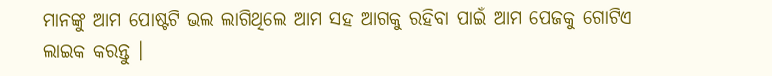ମାନଙ୍କୁ ଆମ ପୋଷ୍ଟଟି ଭଲ ଲାଗିଥିଲେ ଆମ ସହ ଆଗକୁ ରହିବା ପାଇଁ ଆମ ପେଜକୁ ଗୋଟିଏ ଲାଇକ କରନ୍ତୁ ।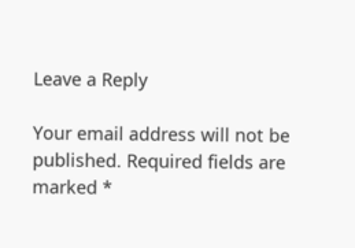Leave a Reply

Your email address will not be published. Required fields are marked *